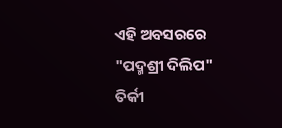ଏହି ଅବସରରେ "ପଦ୍ମଶ୍ରୀ ଦିଲିପ" ତିର୍କୀ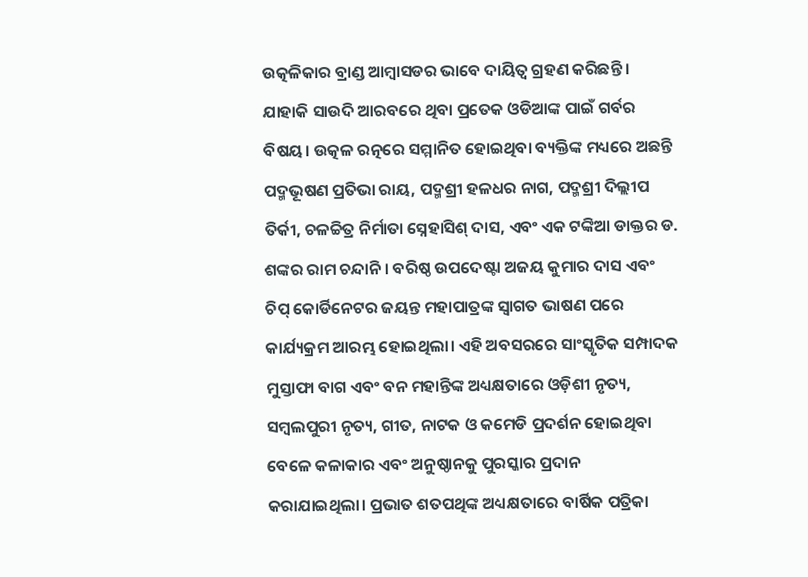ଉତ୍କଳିକାର ବ୍ରାଣ୍ଡ ଆମ୍ବାସଡର ଭାବେ ଦାୟିତ୍ଵ ଗ୍ରହଣ କରିଛନ୍ତି । ଯାହାକି ସାଉଦି ଆରବରେ ଥିବା ପ୍ରତେକ ଓଡିଆଙ୍କ ପାଇଁ ଗର୍ବର ବିଷୟ। ଉତ୍କଳ ରତ୍ନରେ ସମ୍ମାନିତ ହୋଇଥିବା ବ୍ୟକ୍ତିଙ୍କ ମଧ୍ୟରେ ଅଛନ୍ତି ପଦ୍ମଭୂଷଣ ପ୍ରତିଭା ରାୟ, ପଦ୍ମଶ୍ରୀ ହଳଧର ନାଗ, ପଦ୍ମଶ୍ରୀ ଦିଲ୍ଲୀପ ତିର୍କୀ, ଚଳଚ୍ଚିତ୍ର ନିର୍ମାତା ସ୍ନେହାସିଶ୍ ଦାସ, ଏବଂ ଏକ ଟଙ୍କିଆ ଡାକ୍ତର ଡ. ଶଙ୍କର ରାମ ଚନ୍ଦାନି । ବରିଷ୍ଠ ଉପଦେଷ୍ଟା ଅଜୟ କୁମାର ଦାସ ଏବଂ ଚିପ୍ କୋର୍ଡିନେଟର ଜୟନ୍ତ ମହାପାତ୍ରଙ୍କ ସ୍ଵାଗତ ଭାଷଣ ପରେ କାର୍ଯ୍ୟକ୍ରମ ଆରମ୍ଭ ହୋଇଥିଲା। ଏହି ଅବସରରେ ସାଂସ୍କୃତିକ ସମ୍ପାଦକ ମୁସ୍ତାଫା ବାଗ ଏବଂ ବନ ମହାନ୍ତିଙ୍କ ଅଧ୍ୟକ୍ଷତାରେ ଓଡ଼ିଶୀ ନୃତ୍ୟ, ସମ୍ବଲପୁରୀ ନୃତ୍ୟ, ଗୀତ, ନାଟକ ଓ କମେଡି ପ୍ରଦର୍ଶନ ହୋଇଥିବା ବେଳେ କଳାକାର ଏବଂ ଅନୁଷ୍ଠାନକୁ ପୁରସ୍କାର ପ୍ରଦାନ କରାଯାଇଥିଲା। ପ୍ରଭାତ ଶତପଥିଙ୍କ ଅଧ୍ୟକ୍ଷତାରେ ବାର୍ଷିକ ପତ୍ରିକା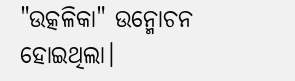"ଉତ୍କଳିକା" ଉନ୍ମୋଚନ ହୋଇଥିଲା।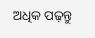ଅଧିକ ପଢ଼ନ୍ତୁ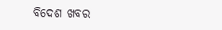ବିଦେଶ ଖବର